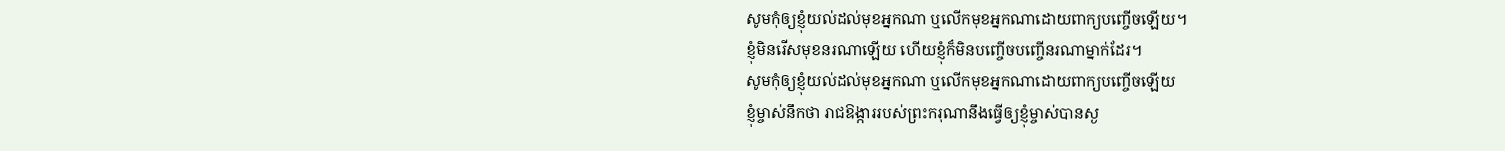សូមកុំឲ្យខ្ញុំយល់ដល់មុខអ្នកណា ឬលើកមុខអ្នកណាដោយពាក្យបញ្ចើចឡើយ។
ខ្ញុំមិនរើសមុខនរណាឡើយ ហើយខ្ញុំក៏មិនបញ្ចើចបញ្ចើនរណាម្នាក់ដែរ។
សូមកុំឲ្យខ្ញុំយល់ដល់មុខអ្នកណា ឬលើកមុខអ្នកណាដោយពាក្យបញ្ចើចឡើយ
ខ្ញុំម្ចាស់នឹកថា រាជឱង្ការរបស់ព្រះករុណានឹងធ្វើឲ្យខ្ញុំម្ចាស់បានស្ង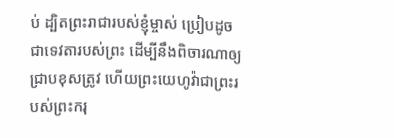ប់ ដ្បិតព្រះរាជារបស់ខ្ញុំម្ចាស់ ប្រៀបដូចជាទេវតារបស់ព្រះ ដើម្បីនឹងពិចារណាឲ្យជ្រាបខុសត្រូវ ហើយព្រះយេហូវ៉ាជាព្រះរបស់ព្រះករុ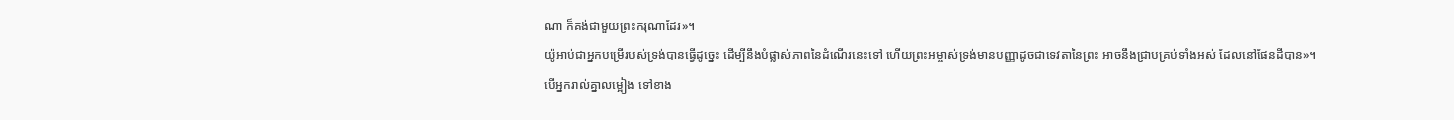ណា ក៏គង់ជាមួយព្រះករុណាដែរ»។
យ៉ូអាប់ជាអ្នកបម្រើរបស់ទ្រង់បានធ្វើដូច្នេះ ដើម្បីនឹងបំផ្លាស់ភាពនៃដំណើរនេះទៅ ហើយព្រះអម្ចាស់ទ្រង់មានបញ្ញាដូចជាទេវតានៃព្រះ អាចនឹងជ្រាបគ្រប់ទាំងអស់ ដែលនៅផែនដីបាន»។
បើអ្នករាល់គ្នាលម្អៀង ទៅខាង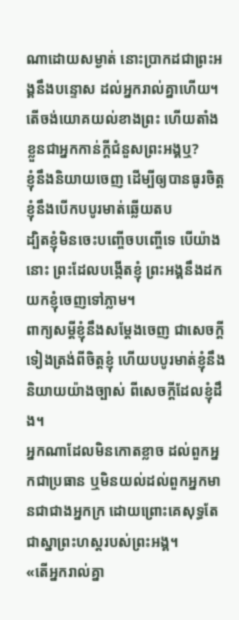ណាដោយសម្ងាត់ នោះប្រាកដជាព្រះអង្គនឹងបន្ទោស ដល់អ្នករាល់គ្នាហើយ។
តើចង់យោគយល់ខាងព្រះ ហើយតាំងខ្លួនជាអ្នកកាន់ក្តីជំនួសព្រះអង្គឬ?
ខ្ញុំនឹងនិយាយចេញ ដើម្បីឲ្យបានធូរចិត្ត ខ្ញុំនឹងបើកបបូរមាត់ឆ្លើយតប
ដ្បិតខ្ញុំមិនចេះបញ្ចើចបញ្ចើទេ បើយ៉ាងនោះ ព្រះដែលបង្កើតខ្ញុំ ព្រះអង្គនឹងដកយកខ្ញុំចេញទៅភ្លាម។
ពាក្យសម្ដីខ្ញុំនឹងសម្ដែងចេញ ជាសេចក្ដីទៀងត្រង់ពីចិត្តខ្ញុំ ហើយបបូរមាត់ខ្ញុំនឹងនិយាយយ៉ាងច្បាស់ ពីសេចក្ដីដែលខ្ញុំដឹង។
អ្នកណាដែលមិនកោតខ្លាច ដល់ពួកអ្នកជាប្រធាន ឬមិនយល់ដល់ពួកអ្នកមានជាជាងអ្នកក្រ ដោយព្រោះគេសុទ្ធតែ ជាស្នាព្រះហស្តរបស់ព្រះអង្គ។
«តើអ្នករាល់គ្នា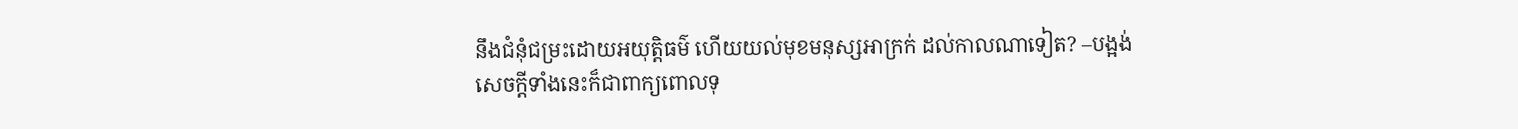នឹងជំនុំជម្រះដោយអយុត្តិធម៌ ហើយយល់មុខមនុស្សអាក្រក់ ដល់កាលណាទៀត? –បង្អង់
សេចក្ដីទាំងនេះក៏ជាពាក្យពោលទុ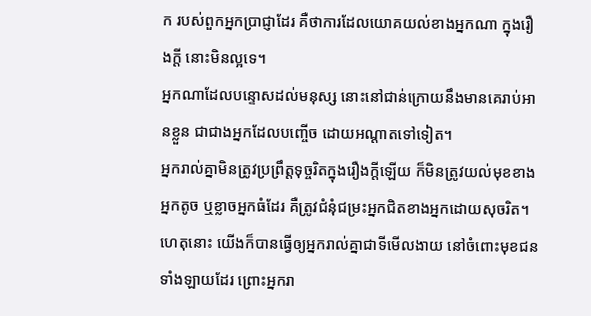ក របស់ពួកអ្នកប្រាជ្ញាដែរ គឺថាការដែលយោគយល់ខាងអ្នកណា ក្នុងរឿងក្តី នោះមិនល្អទេ។
អ្នកណាដែលបន្ទោសដល់មនុស្ស នោះនៅជាន់ក្រោយនឹងមានគេរាប់អានខ្លួន ជាជាងអ្នកដែលបញ្ចើច ដោយអណ្ដាតទៅទៀត។
អ្នករាល់គ្នាមិនត្រូវប្រព្រឹត្តទុច្ចរិតក្នុងរឿងក្តីឡើយ ក៏មិនត្រូវយល់មុខខាងអ្នកតូច ឬខ្លាចអ្នកធំដែរ គឺត្រូវជំនុំជម្រះអ្នកជិតខាងអ្នកដោយសុចរិត។
ហេតុនោះ យើងក៏បានធ្វើឲ្យអ្នករាល់គ្នាជាទីមើលងាយ នៅចំពោះមុខជនទាំងឡាយដែរ ព្រោះអ្នករា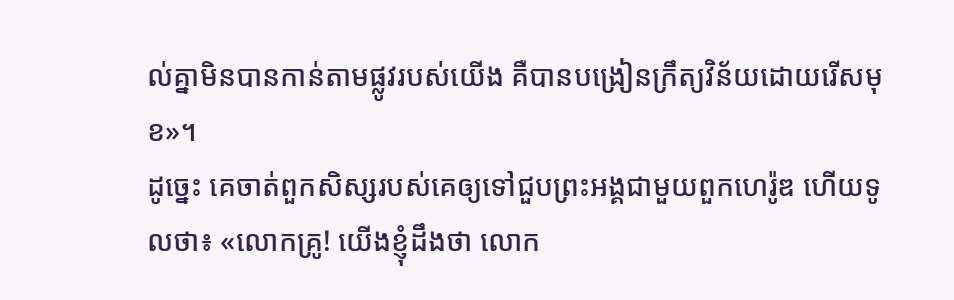ល់គ្នាមិនបានកាន់តាមផ្លូវរបស់យើង គឺបានបង្រៀនក្រឹត្យវិន័យដោយរើសមុខ»។
ដូច្នេះ គេចាត់ពួកសិស្សរបស់គេឲ្យទៅជួបព្រះអង្គជាមួយពួកហេរ៉ូឌ ហើយទូលថា៖ «លោកគ្រូ! យើងខ្ញុំដឹងថា លោក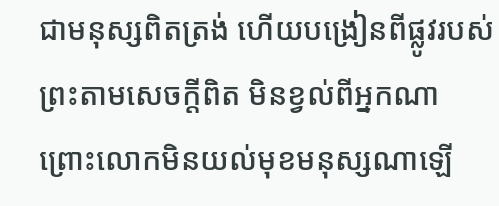ជាមនុស្សពិតត្រង់ ហើយបង្រៀនពីផ្លូវរបស់ព្រះតាមសេចក្តីពិត មិនខ្វល់ពីអ្នកណា ព្រោះលោកមិនយល់មុខមនុស្សណាឡើ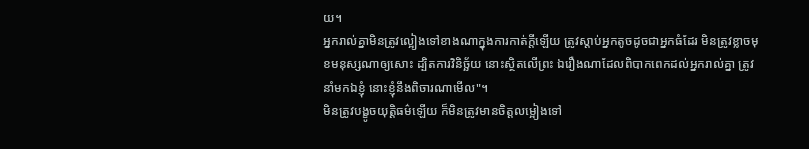យ។
អ្នករាល់គ្នាមិនត្រូវល្អៀងទៅខាងណាក្នុងការកាត់ក្តីឡើយ ត្រូវស្តាប់អ្នកតូចដូចជាអ្នកធំដែរ មិនត្រូវខ្លាចមុខមនុស្សណាឲ្យសោះ ដ្បិតការវិនិច្ឆ័យ នោះស្ថិតលើព្រះ ឯរឿងណាដែលពិបាកពេកដល់អ្នករាល់គ្នា ត្រូវនាំមកឯខ្ញុំ នោះខ្ញុំនឹងពិចារណាមើល"។
មិនត្រូវបង្ខូចយុត្តិធម៌ឡើយ ក៏មិនត្រូវមានចិត្តលម្អៀងទៅ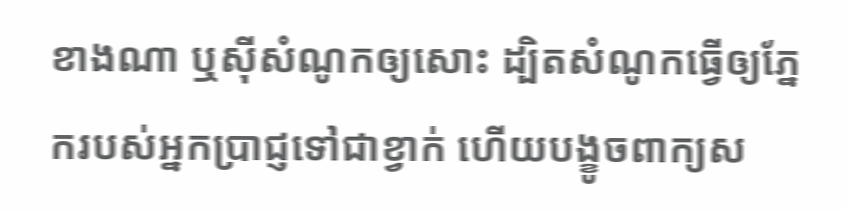ខាងណា ឬស៊ីសំណូកឲ្យសោះ ដ្បិតសំណូកធ្វើឲ្យភ្នែករបស់អ្នកប្រាជ្ញទៅជាខ្វាក់ ហើយបង្ខូចពាក្យស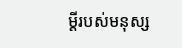ម្ដីរបស់មនុស្ស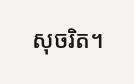សុចរិត។